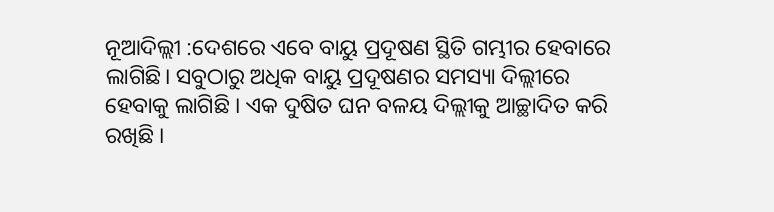ନୂଆଦିଲ୍ଲୀ :ଦେଶରେ ଏବେ ବାୟୁ ପ୍ରଦୂଷଣ ସ୍ଥିତି ଗମ୍ଭୀର ହେବାରେ ଲାଗିଛି। ସବୁଠାରୁ ଅଧିକ ବାୟୁ ପ୍ରଦୂଷଣର ସମସ୍ୟା ଦିଲ୍ଲୀରେ ହେବାକୁ ଲାଗିଛି । ଏକ ଦୁଷିତ ଘନ ବଳୟ ଦିଲ୍ଲୀକୁ ଆଚ୍ଛାଦିତ କରି ରଖିଛି ।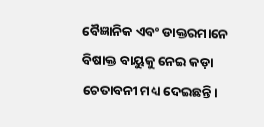ବୈଜ୍ଞାନିକ ଏବଂ ଡାକ୍ତରମାନେ ବିଷାକ୍ତ ବାୟୁକୁ ନେଇ କଡ଼ା ଚେତାବନୀ ମଧ୍ୟ ଦେଇଛନ୍ତି।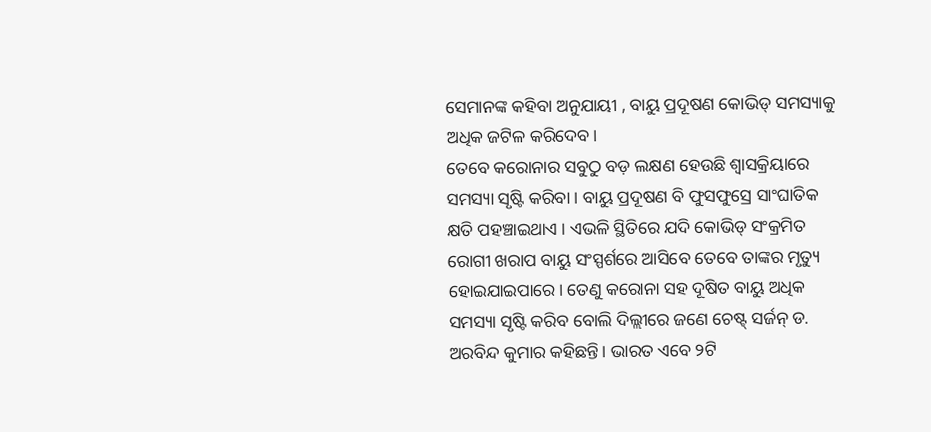ସେମାନଙ୍କ କହିବା ଅନୁଯାୟୀ , ବାୟୁ ପ୍ରଦୂଷଣ କୋଭିଡ୍ ସମସ୍ୟାକୁ ଅଧିକ ଜଟିଳ କରିଦେବ।
ତେବେ କରୋନାର ସବୁଠୁ ବଡ଼ ଲକ୍ଷଣ ହେଉଛି ଶ୍ଵାସକ୍ରିୟାରେ ସମସ୍ୟା ସୃଷ୍ଟି କରିବା । ବାୟୁ ପ୍ରଦୂଷଣ ବି ଫୁସଫୁସ୍ରେ ସାଂଘାତିକ କ୍ଷତି ପହଞ୍ଚାଇଥାଏ । ଏଭଳି ସ୍ଥିତିରେ ଯଦି କୋଭିଡ୍ ସଂକ୍ରମିତ ରୋଗୀ ଖରାପ ବାୟୁ ସଂସ୍ପର୍ଶରେ ଆସିବେ ତେବେ ତାଙ୍କର ମୃତ୍ୟୁ ହୋଇଯାଇପାରେ। ତେଣୁ କରୋନା ସହ ଦୂଷିତ ବାୟୁ ଅଧିକ ସମସ୍ୟା ସୃଷ୍ଟି କରିବ ବୋଲି ଦିଲ୍ଲୀରେ ଜଣେ ଚେଷ୍ଟ୍ ସର୍ଜନ୍ ଡ. ଅରବିନ୍ଦ କୁମାର କହିଛନ୍ତି। ଭାରତ ଏବେ ୨ଟି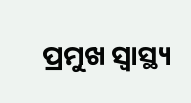ପ୍ରମୁଖ ସ୍ବାସ୍ଥ୍ୟ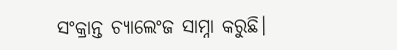ସଂକ୍ରାନ୍ତ ଚ୍ୟାଲେଂଜ ସାମ୍ନା କରୁଛି।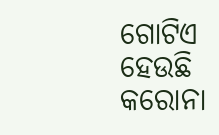ଗୋଟିଏ ହେଉଛି କରୋନା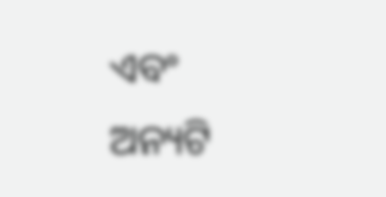ଏବଂ ଅନ୍ୟଟି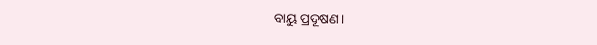ବାୟୁ ପ୍ରଦୂଷଣ।